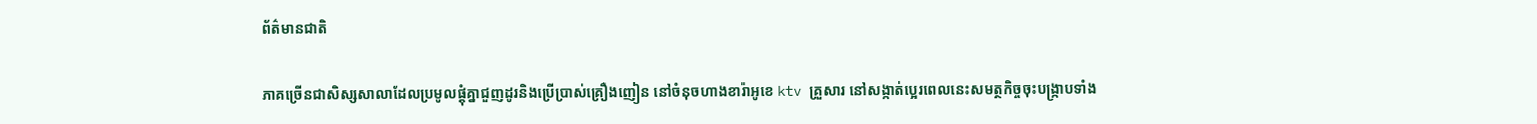ព័ត៌មានជាតិ

ភាគច្រើនជាសិស្សសាលាដែលប្រមូលផ្តុំគ្នាជួញដូរនិងប្រើប្រាស់គ្រឿងញៀន នៅចំនុចហាងខារ៉ាអូខេ ktv គ្រួសារ នៅសង្កាត់ប្អេរពេលនេះសមត្ថកិច្ចចុះបង្រ្កាបទាំង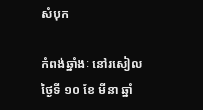សំបុក

កំពង់ឆ្នាំងៈ នៅរសៀលថ្ងៃទី ១០ ខែ មីនា ឆ្នាំ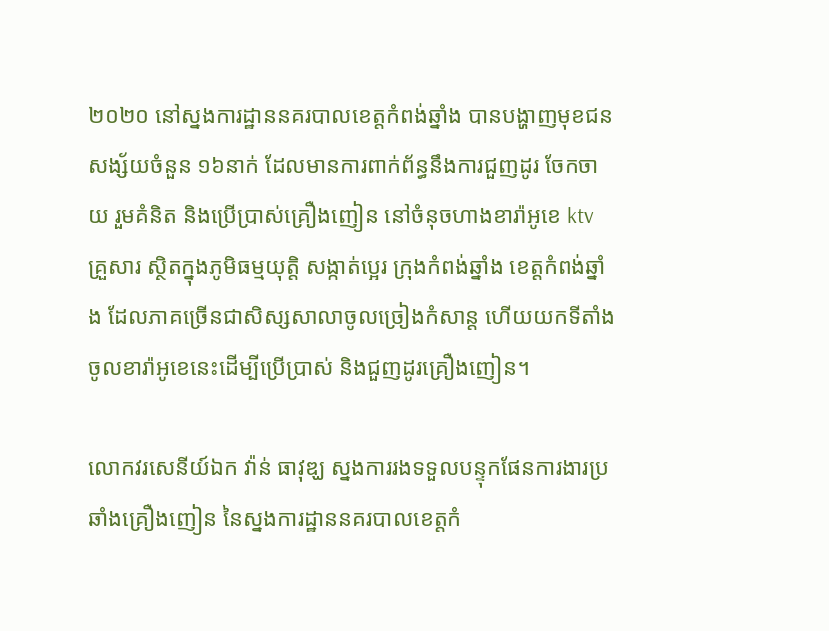២០២០ នៅស្នងការដ្ឋាននគរបាលខេត្តកំពង់ឆ្នាំង បានបង្ហាញមុខជនសង្ស័យចំនួន ១៦នាក់ ដែលមានការពាក់ព័ន្ធនឹងការជួញដូរ ចែកចាយ រួមគំនិត និងប្រើប្រាស់គ្រឿងញៀន នៅចំនុចហាងខារ៉ាអូខេ ktv គ្រួសារ ស្ថិតក្នុងភូមិធម្មយុត្តិ សង្កាត់ប្អេរ ក្រុងកំពង់ឆ្នាំង ខេត្តកំពង់ឆ្នាំង ដែលភាគច្រើនជាសិស្សសាលាចូលច្រៀងកំសាន្ត ហើយយកទីតាំងចូលខារ៉ាអូខេនេះដើម្បីប្រើប្រាស់ និងជួញដូរគ្រឿងញៀន។

លោកវរសេនីយ៍ឯក វ៉ាន់ ធាវុឌ្ឃ ស្នងការរងទទួលបន្ទុកផែនការងារប្រឆាំងគ្រឿងញៀន នៃស្នងការដ្ឋាននគរបាលខេត្តកំ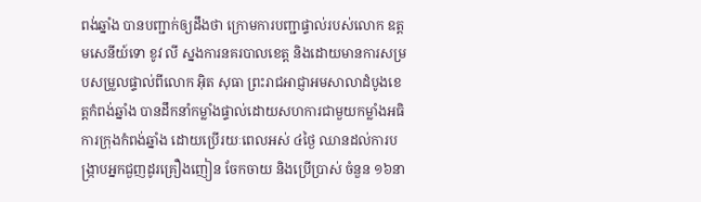ពង់ឆ្នាំង បានបញ្ជាក់ឲ្យដឹងថា ក្រោមការបញ្ជាផ្ទាល់របស់លោក ឧត្តមសេនីយ៍ទោ ខូវ លី ស្នងការនគរបាលខេត្ត និងដោយមានការសម្របសម្រួលផ្ទាល់ពីលោក អ៊ិត សុធា ព្រះរាជអាជ្ញាអមសាលាដំបូងខេត្តកំពង់ឆ្នាំង បានដឹកនាំកម្លាំងផ្ទាល់ដោយសហការជាមួយកម្លាំងអធិការក្រុងកំពង់ឆ្នាំង ដោយប្រើរយៈពេលអស់ ៤ថ្ងៃ ឈានដល់ការបង្ក្រាបអ្នកជួញដូរគ្រឿងញៀន ចែកចាយ និងប្រើប្រាស់ ចំនួន ១៦នា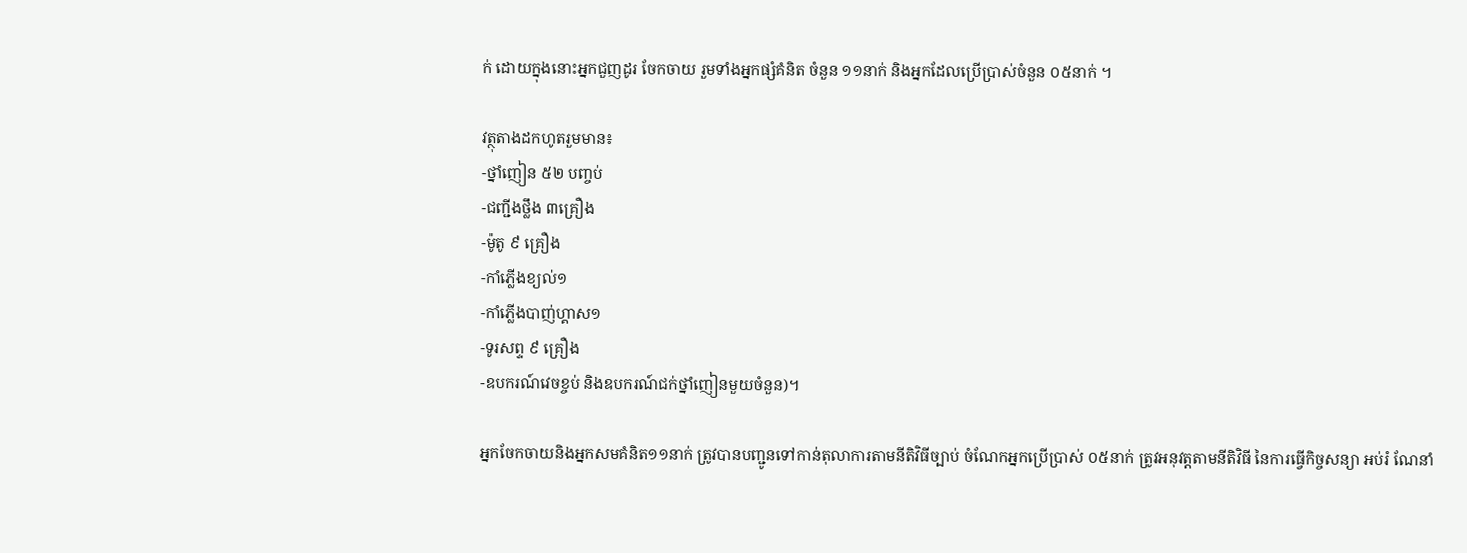ក់ ដោយក្នុងនោះអ្នកជួញដូរ ចែកចាយ រួមទាំងអ្នកផ្សំគំនិត ចំនួន ១១នាក់ និងអ្នកដែលប្រើប្រាស់ចំនួន ០៥នាក់ ។

វត្ថុតាងដកហូតរួមមាន៖
-ថ្នាំញៀន ៥២ បញ្ចប់
-ជញ្ជីងថ្លឹង ៣គ្រឿង
-ម៉ូតូ ៩ គ្រឿង
-កាំភ្លើងខ្យល់១
-កាំភ្លើងបាញ់ហ្គាស១
-ទូរសព្ទ ៩ គ្រឿង
-ឧបករណ៍វេចខ្ចប់ និងឧបករណ៍ជក់ថ្នាំញៀនមួយចំនួន)។

អ្នកចែកចាយនិងអ្នកសមគំនិត១១នាក់ ត្រូវបានបញ្ជូនទៅកាន់តុលាការតាមនីតិវិធីច្បាប់ ចំណែកអ្នកប្រើប្រាស់ ០៥នាក់ ត្រូវអនុវត្តតាមនីតិវិធី នៃការធ្វើកិច្ចសន្យា អប់រំ ណែនាំ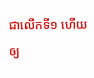ជាលើកទី១ ហើយឲ្យ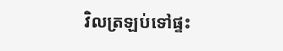វិលត្រឡប់ទៅផ្ទះ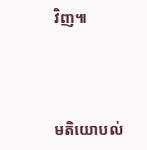វិញ៕



មតិយោបល់